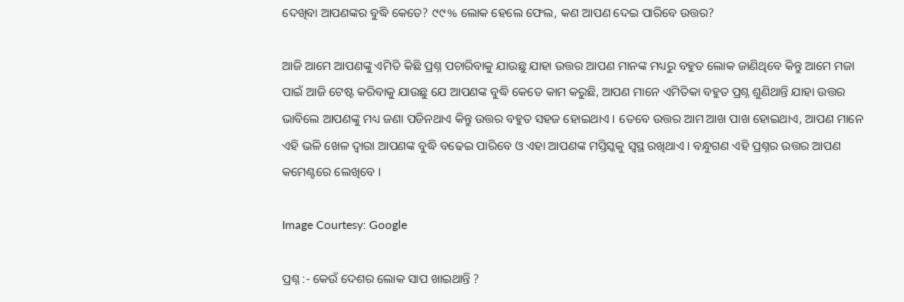ଦେଖିବା ଆପଣଙ୍କର ବୁଦ୍ଧି କେତେ? ୯୯% ଲୋକ ହେଲେ ଫେଲ, କଣ ଆପଣ ଦେଇ ପାରିବେ ଉତ୍ତର?

ଆଜି ଆମେ ଆପଣଙ୍କୁ ଏମିତି କିଛି ପ୍ରଶ୍ନ ପଚାରିବାକୁ ଯାଉଛୁ ଯାହା ଉତ୍ତର ଆପଣ ମାନଙ୍କ ମଧ୍ୟରୁ ବହୁତ ଲୋକ ଜାଣିଥିବେ କିନ୍ତୁ ଆମେ ମଜା ପାଇଁ ଆଜି ଟେଷ୍ଟ କରିବାକୁ ଯାଉଛୁ ଯେ ଆପଣଙ୍କ ବୁଦ୍ଧି କେତେ କାମ କରୁଛି, ଆପଣ ମାନେ ଏମିତିକା ବହୁତ ପ୍ରଶ୍ନ ଶୁଣିଥାନ୍ତି ଯାହା ଉତ୍ତର ଭାବିଲେ ଆପଣଙ୍କୁ ମଧ୍ୟ ଜଣା ପଡିନଥାଏ କିନ୍ତୁ ଉତ୍ତର ବହୁତ ସହଜ ହୋଇଥାଏ । ତେବେ ଉତ୍ତର ଆମ ଆଖ ପାଖ ହୋଇଥାଏ, ଆପଣ ମାନେ ଏହି ଭଳି ଖେଳ ଦ୍ଵାରା ଆପଣଙ୍କ ବୁଦ୍ଧି ବଢେଇ ପାରିବେ ଓ ଏହା ଆପଣଙ୍କ ମସ୍ତିସ୍କକୁ ସ୍ଵସ୍ଥ ରଖିଥାଏ । ବନ୍ଧୁଗଣ ଏହି ପ୍ରଶ୍ନର ଉତ୍ତର ଆପଣ କମେଣ୍ଟରେ ଲେଖିବେ ।

Image Courtesy: Google

ପ୍ରଶ୍ନ :- କେଉଁ ଦେଶର ଲୋକ ସାପ ଖାଇଥାନ୍ତି ?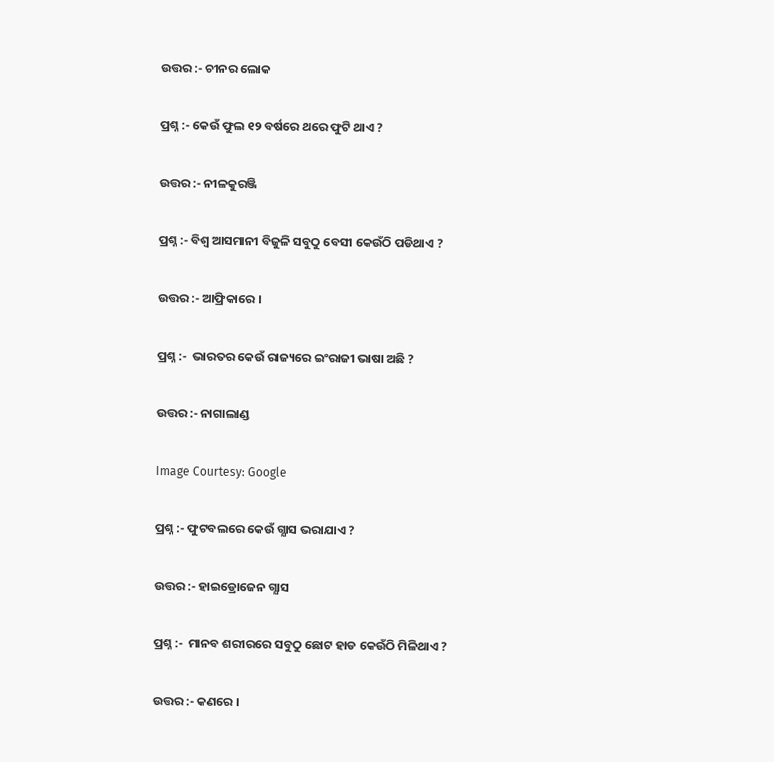ଉତ୍ତର :- ଚୀନର ଲୋକ

ପ୍ରଶ୍ନ :- କେଉଁ ଫୁଲ ୧୨ ବର୍ଷରେ ଥରେ ଫୁଟି ଥାଏ ?

ଉତ୍ତର :- ନୀଳକୁରଞ୍ଜି

ପ୍ରଶ୍ନ :- ବିଶ୍ଵ ଆସମାନୀ ବିଜୁଳି ସବୁଠୁ ବେସୀ କେଉଁଠି ପଡିଥାଏ ?

ଉତ୍ତର :- ଆଫ୍ରିକାରେ ।

ପ୍ରଶ୍ନ :-  ଭାରତର କେଉଁ ରାଜ୍ୟରେ ଇଂରାଜୀ ଭାଷା ଅଛି ?

ଉତ୍ତର :- ନାଗାଲାଣ୍ଡ

Image Courtesy: Google

ପ୍ରଶ୍ନ :- ଫୁଟବଲରେ କେଉଁ ଗ୍ଯାସ ଭରାଯାଏ ?

ଉତ୍ତର :- ହାଇଡ୍ରୋଜେନ ଗ୍ଯାସ

ପ୍ରଶ୍ନ :-  ମାନବ ଶରୀରରେ ସବୁଠୁ ଛୋଟ ହାଡ କେଉଁଠି ମିଳିଥାଏ ?

ଉତ୍ତର :- କଣରେ ।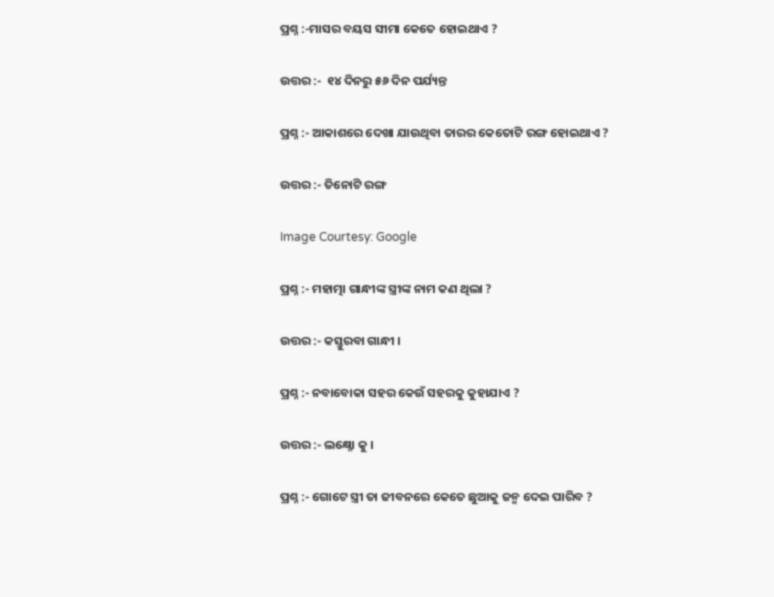ପ୍ରଶ୍ନ :-ମାସର ବୟସ ସୀମା କେତେ ହୋଇଥାଏ ?

ଉତ୍ତର :-  ୧୪ ଦିନରୁ ୫୬ ଦିନ ପର୍ଯ୍ୟନ୍ତ

ପ୍ରଶ୍ନ :- ଆକାଶରେ ଦେଖା ଯାଉଥିବା ତାରର କେତୋଟି ରଙ୍ଗ ହୋଇଥାଏ ?

ଉତ୍ତର :- ତିନୋଟି ରଙ୍ଗ

Image Courtesy: Google

ପ୍ରଶ୍ନ :- ମହାତ୍ମା ଗାନ୍ଧୀଙ୍କ ସ୍ତ୍ରୀଙ୍କ ନାମ କଣ ଥିଲା ?

ଉତ୍ତର :- କସ୍ତୁରବା ଗାନ୍ଧୀ ।

ପ୍ରଶ୍ନ :- ନବାବୋକା ସହର କେଉଁ ସହରକୁ କୁହାଯାଏ ?

ଉତ୍ତର :- ଲକ୍ଷ୍ନୋ କୁ ।

ପ୍ରଶ୍ନ :- ଗୋଟେ ସ୍ତ୍ରୀ ତା ଜୀବନରେ କେତେ ଛୁଆକୁ ଜନ୍ମ ଦେଇ ପାରିବ ?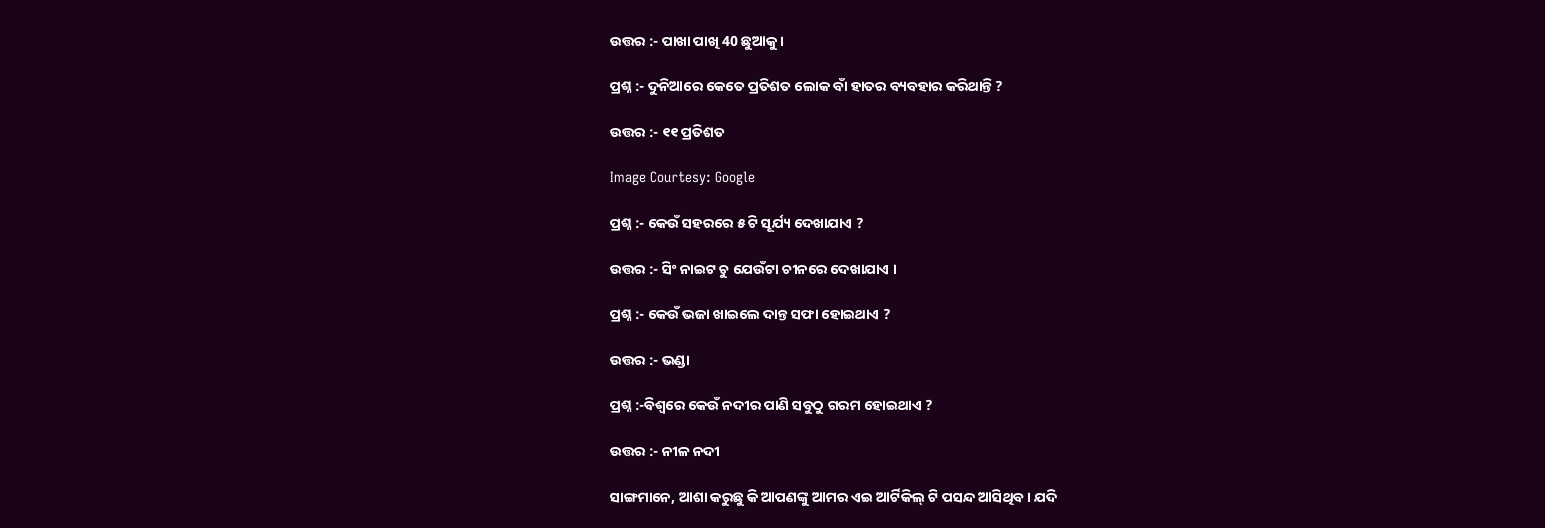ଉତ୍ତର :- ପାଖା ପାଖି 40 ଛୁଆକୁ ।

ପ୍ରଶ୍ନ :- ଦୁନିଆରେ କେତେ ପ୍ରତିଶତ ଲୋକ ବାଁ ହାତର ବ୍ୟବହାର କରିଥାନ୍ତି ?

ଉତ୍ତର :- ୧୧ ପ୍ରତିଶତ

Image Courtesy: Google

ପ୍ରଶ୍ନ :- କେଉଁ ସହରରେ ୫ ଟି ସୂର୍ଯ୍ୟ ଦେଖାଯାଏ ?

ଉତ୍ତର :- ସିଂ ନାଇଟ ଚୁ ଯେଉଁଟା ଚୀନରେ ଦେଖାଯାଏ ।

ପ୍ରଶ୍ନ :- କେଉଁ ଭଜା ଖାଇଲେ ଦାନ୍ତ ସଫା ହୋଇଥାଏ ?

ଉତ୍ତର :- ଭଣ୍ଡା

ପ୍ରଶ୍ନ :-ବିଶ୍ବରେ କେଉଁ ନଦୀର ପାଣି ସବୁଠୁ ଗରମ ହୋଇଥାଏ ?

ଉତ୍ତର :- ନୀଳ ନଦୀ

ସାଙ୍ଗମାନେ, ଆଶା କରୁଛୁ କି ଆପଣଙ୍କୁ ଆମର ଏଇ ଆର୍ଟିକିଲ୍ ଟି ପସନ୍ଦ ଆସିଥିବ। ଯଦି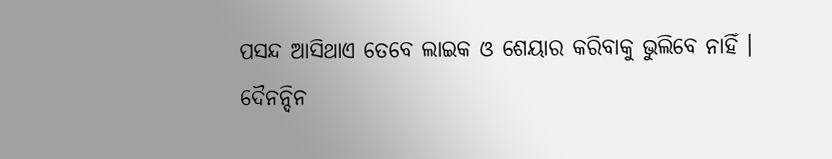ପସନ୍ଦ ଆସିଥାଏ ତେବେ ଲାଇକ ଓ ଶେୟାର କରିବାକୁ ଭୁଲିବେ ନାହିଁ । ଦୈନନ୍ଦିନ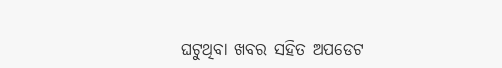ଘଟୁଥିବା ଖବର ସହିତ ଅପଡେଟ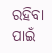ରହିବା ପାଇଁ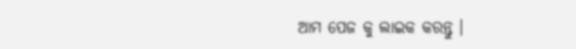ଆମ ପେଜ କୁ ଲାଇକ କରନ୍ତୁ ।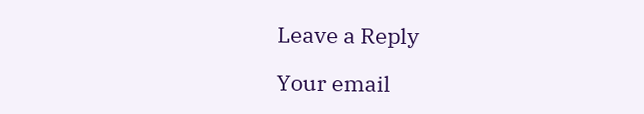Leave a Reply

Your email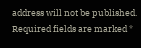address will not be published. Required fields are marked *